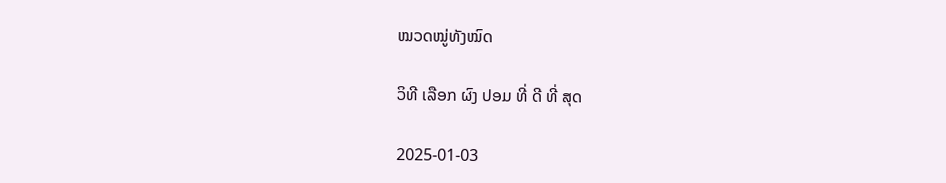ໝວດໝູ່ທັງໝົດ

ວິທີ ເລືອກ ຜົງ ປອມ ທີ່ ດີ ທີ່ ສຸດ

2025-01-03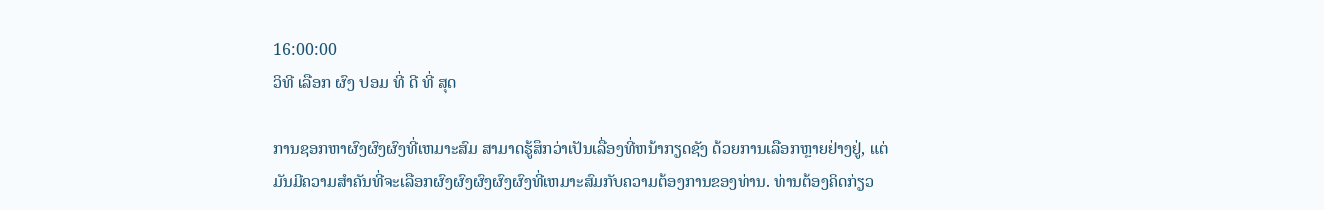16:00:00
ວິທີ ເລືອກ ຜົງ ປອມ ທີ່ ດີ ທີ່ ສຸດ

ການຊອກຫາຜົງຜົງຜົງທີ່ເຫມາະສົມ ສາມາດຮູ້ສຶກວ່າເປັນເລື່ອງທີ່ຫນ້າກຽດຊັງ ດ້ວຍການເລືອກຫຼາຍຢ່າງຢູ່, ແຕ່ມັນມີຄວາມສໍາຄັນທີ່ຈະເລືອກຜົງຜົງຜົງຜົງຜົງທີ່ເຫມາະສົມກັບຄວາມຕ້ອງການຂອງທ່ານ. ທ່ານຕ້ອງຄິດກ່ຽວ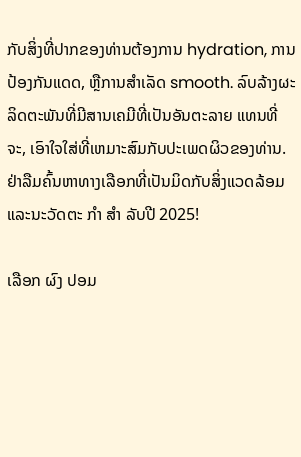ກັບສິ່ງທີ່ປາກຂອງທ່ານຕ້ອງການ hydration, ການປ້ອງກັນແດດ, ຫຼືການສໍາເລັດ smooth. ລົບລ້າງຜະລິດຕະພັນທີ່ມີສານເຄມີທີ່ເປັນອັນຕະລາຍ ແທນທີ່ຈະ, ເອົາໃຈໃສ່ທີ່ເຫມາະສົມກັບປະເພດຜິວຂອງທ່ານ. ຢ່າລືມຄົ້ນຫາທາງເລືອກທີ່ເປັນມິດກັບສິ່ງແວດລ້ອມແລະນະວັດຕະ ກໍາ ສໍາ ລັບປີ 2025!

ເລືອກ ຜົງ ປອມ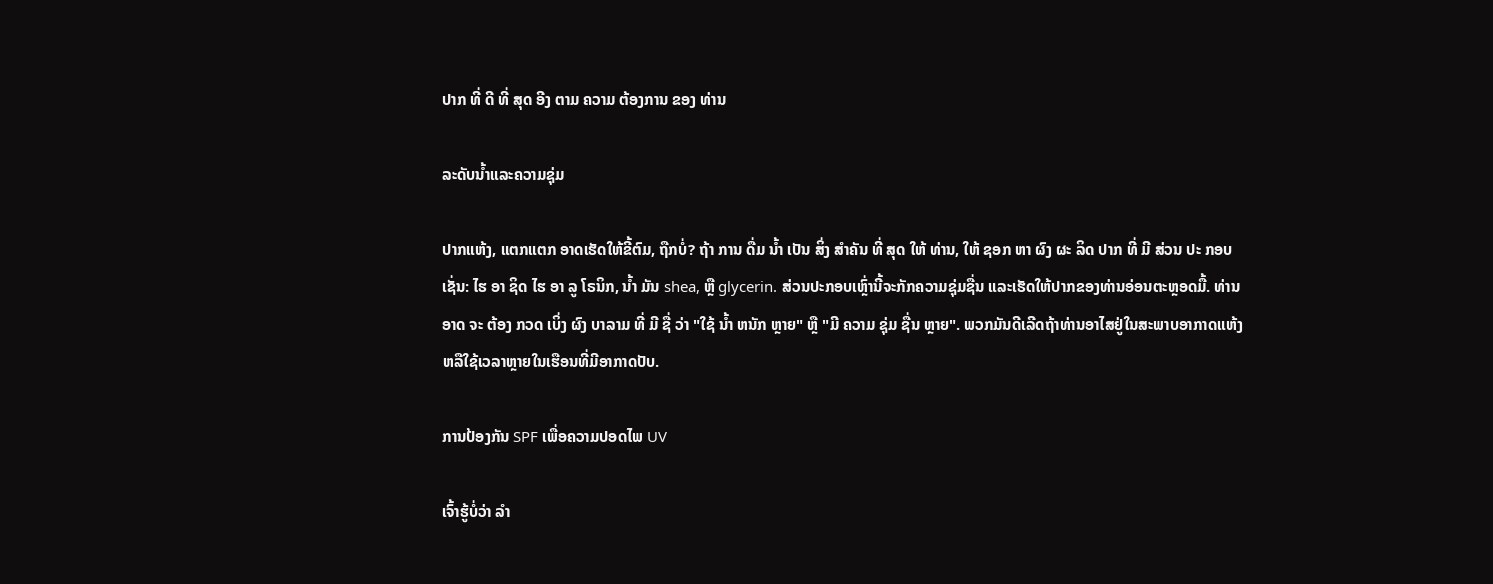ປາກ ທີ່ ດີ ທີ່ ສຸດ ອີງ ຕາມ ຄວາມ ຕ້ອງການ ຂອງ ທ່ານ

ລະດັບນ້ຳແລະຄວາມຊຸ່ມ

ປາກແຫ້ງ, ແຕກແຕກ ອາດເຮັດໃຫ້ຂີ້ຕົມ, ຖືກບໍ່? ຖ້າ ການ ດື່ມ ນ້ຳ ເປັນ ສິ່ງ ສໍາຄັນ ທີ່ ສຸດ ໃຫ້ ທ່ານ, ໃຫ້ ຊອກ ຫາ ຜົງ ຜະ ລິດ ປາກ ທີ່ ມີ ສ່ວນ ປະ ກອບ ເຊັ່ນ: ໄຮ ອາ ຊິດ ໄຮ ອາ ລູ ໂຣນິກ, ນໍ້າ ມັນ shea, ຫຼື glycerin. ສ່ວນປະກອບເຫຼົ່ານີ້ຈະກັກຄວາມຊຸ່ມຊື່ນ ແລະເຮັດໃຫ້ປາກຂອງທ່ານອ່ອນຕະຫຼອດມື້. ທ່ານ ອາດ ຈະ ຕ້ອງ ກວດ ເບິ່ງ ຜົງ ບາລາມ ທີ່ ມີ ຊື່ ວ່າ "ໃຊ້ ນ້ຳ ຫນັກ ຫຼາຍ" ຫຼື "ມີ ຄວາມ ຊຸ່ມ ຊື່ນ ຫຼາຍ". ພວກມັນດີເລີດຖ້າທ່ານອາໄສຢູ່ໃນສະພາບອາກາດແຫ້ງຫລືໃຊ້ເວລາຫຼາຍໃນເຮືອນທີ່ມີອາກາດປັບ.

ການປ້ອງກັນ SPF ເພື່ອຄວາມປອດໄພ UV

ເຈົ້າຮູ້ບໍ່ວ່າ ລໍາ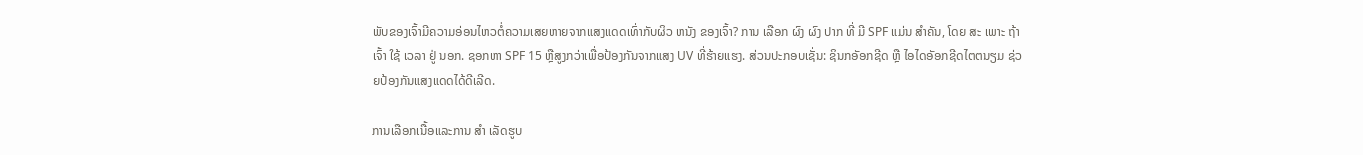ພັບຂອງເຈົ້າມີຄວາມອ່ອນໄຫວຕໍ່ຄວາມເສຍຫາຍຈາກແສງແດດເທົ່າກັບຜິວ ຫນັງ ຂອງເຈົ້າ? ການ ເລືອກ ຜົງ ຜົງ ປາກ ທີ່ ມີ SPF ແມ່ນ ສໍາຄັນ, ໂດຍ ສະ ເພາະ ຖ້າ ເຈົ້າ ໃຊ້ ເວລາ ຢູ່ ນອກ. ຊອກຫາ SPF 15 ຫຼືສູງກວ່າເພື່ອປ້ອງກັນຈາກແສງ UV ທີ່ຮ້າຍແຮງ. ສ່ວນປະກອບເຊັ່ນ: ຊິນກອັອກຊີດ ຫຼື ໄອໄດອັອກຊີດໄຕຕນຽມ ຊ່ວຍປ້ອງກັນແສງແດດໄດ້ດີເລີດ.

ການເລືອກເນື້ອແລະການ ສໍາ ເລັດຮູບ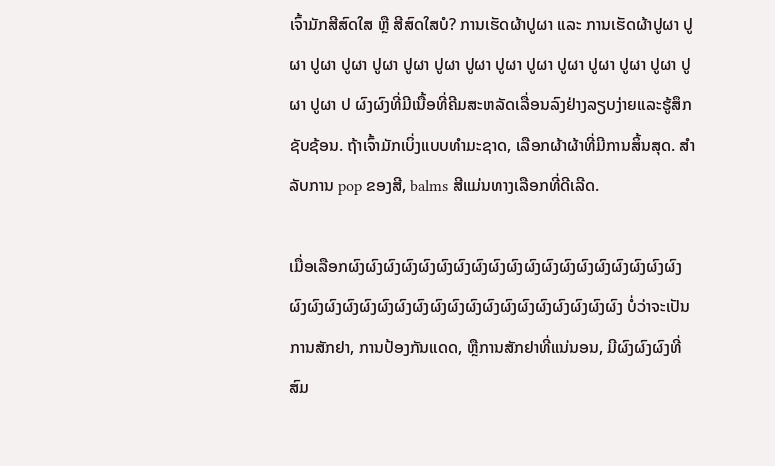ເຈົ້າມັກສີສົດໃສ ຫຼື ສີສົດໃສບໍ? ການເຮັດຜ້າປູຜາ ແລະ ການເຮັດຜ້າປູຜາ ປູຜາ ປູຜາ ປູຜາ ປູຜາ ປູຜາ ປູຜາ ປູຜາ ປູຜາ ປູຜາ ປູຜາ ປູຜາ ປູຜາ ປູຜາ ປູຜາ ປູຜາ ປ ຜົງຜົງທີ່ມີເນື້ອທີ່ຄີມສະຫລັດເລື່ອນລົງຢ່າງລຽບງ່າຍແລະຮູ້ສຶກຊັບຊ້ອນ. ຖ້າເຈົ້າມັກເບິ່ງແບບທໍາມະຊາດ, ເລືອກຜ້າຜ້າທີ່ມີການສິ້ນສຸດ. ສໍາລັບການ pop ຂອງສີ, balms ສີແມ່ນທາງເລືອກທີ່ດີເລີດ.

ເມື່ອເລືອກຜົງຜົງຜົງຜົງຜົງຜົງຜົງຜົງຜົງຜົງຜົງຜົງຜົງຜົງຜົງຜົງຜົງຜົງຜົງຜົງຜົງຜົງຜົງຜົງຜົງຜົງຜົງຜົງຜົງຜົງຜົງຜົງຜົງຜົງຜົງຜົງຜົງຜົງ ບໍ່ວ່າຈະເປັນການສັກຢາ, ການປ້ອງກັນແດດ, ຫຼືການສັກຢາທີ່ແນ່ນອນ, ມີຜົງຜົງຜົງທີ່ສົມ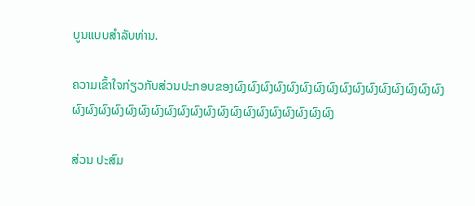ບູນແບບສໍາລັບທ່ານ.

ຄວາມເຂົ້າໃຈກ່ຽວກັບສ່ວນປະກອບຂອງຜົງຜົງຜົງຜົງຜົງຜົງຜົງຜົງຜົງຜົງຜົງຜົງຜົງຜົງຜົງຜົງຜົງຜົງຜົງຜົງຜົງຜົງຜົງຜົງຜົງຜົງຜົງຜົງຜົງຜົງຜົງຜົງຜົງຜົງຜົງຜົງ

ສ່ວນ ປະສົມ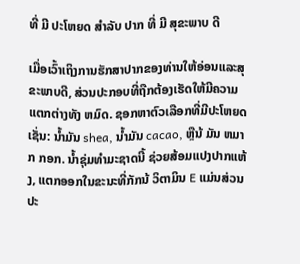ທີ່ ມີ ປະໂຫຍດ ສໍາລັບ ປາກ ທີ່ ມີ ສຸຂະພາບ ດີ

ເມື່ອເວົ້າເຖິງການຮັກສາປາກຂອງທ່ານໃຫ້ອ່ອນແລະສຸຂະພາບດີ, ສ່ວນປະກອບທີ່ຖືກຕ້ອງເຮັດໃຫ້ມີຄວາມແຕກຕ່າງທັງ ຫມົດ. ຊອກຫາຕົວເລືອກທີ່ມີປະໂຫຍດເຊັ່ນ: ນໍ້າມັນ shea, ນໍ້າມັນ cacao, ຫຼືນ້ ມັນ ຫມາກ ກອກ. ນໍ້າຊຸ່ມທໍາມະຊາດນີ້ ຊ່ວຍສ້ອມແປງປາກແຫ້ງ, ແຕກອອກໃນຂະນະທີ່ກັກນ້ ວິຕາມິນ E ແມ່ນສ່ວນປະ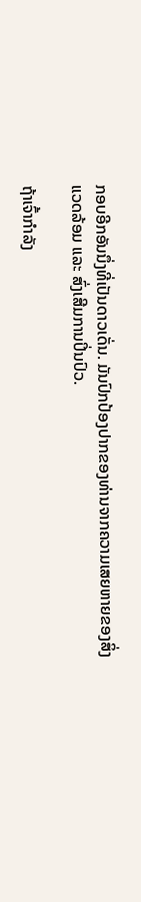ກອບອີກອັນນຶ່ງທີ່ເປັນດາວເດັ່ນ. ມັນປົກປ້ອງປາກຂອງທ່ານຈາກຄວາມເສຍຫາຍຂອງສິ່ງແວດລ້ອມ ແລະ ສົ່ງເສີມການປິ່ນປົວ.

ຖ້າເຈົ້າກໍາລັງ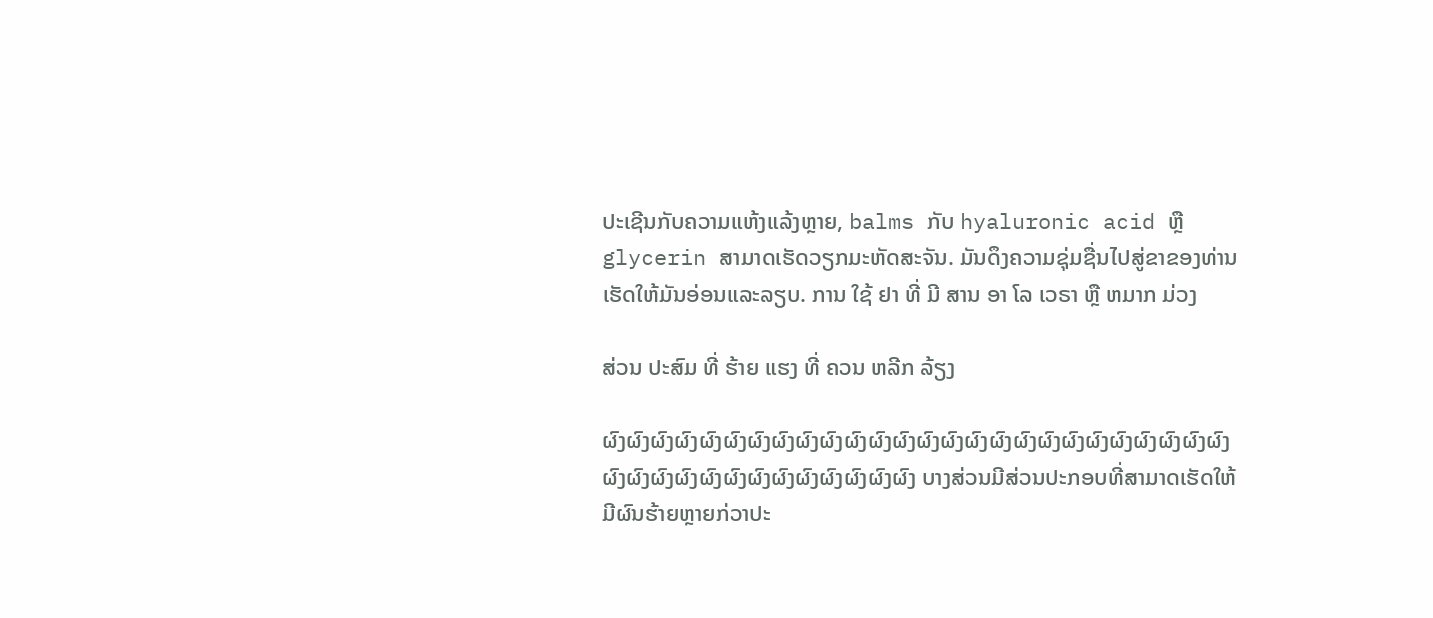ປະເຊີນກັບຄວາມແຫ້ງແລ້ງຫຼາຍ, balms ກັບ hyaluronic acid ຫຼື glycerin ສາມາດເຮັດວຽກມະຫັດສະຈັນ. ມັນດຶງຄວາມຊຸ່ມຊື່ນໄປສູ່ຂາຂອງທ່ານ ເຮັດໃຫ້ມັນອ່ອນແລະລຽບ. ການ ໃຊ້ ຢາ ທີ່ ມີ ສານ ອາ ໂລ ເວຣາ ຫຼື ຫມາກ ມ່ວງ

ສ່ວນ ປະສົມ ທີ່ ຮ້າຍ ແຮງ ທີ່ ຄວນ ຫລີກ ລ້ຽງ

ຜົງຜົງຜົງຜົງຜົງຜົງຜົງຜົງຜົງຜົງຜົງຜົງຜົງຜົງຜົງຜົງຜົງຜົງຜົງຜົງຜົງຜົງຜົງຜົງຜົງຜົງຜົງຜົງຜົງຜົງຜົງຜົງຜົງຜົງຜົງຜົງຜົງຜົງຜົງ ບາງສ່ວນມີສ່ວນປະກອບທີ່ສາມາດເຮັດໃຫ້ມີຜົນຮ້າຍຫຼາຍກ່ວາປະ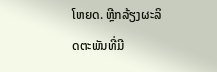ໂຫຍດ. ຫຼີກລ້ຽງຜະລິດຕະພັນທີ່ມີ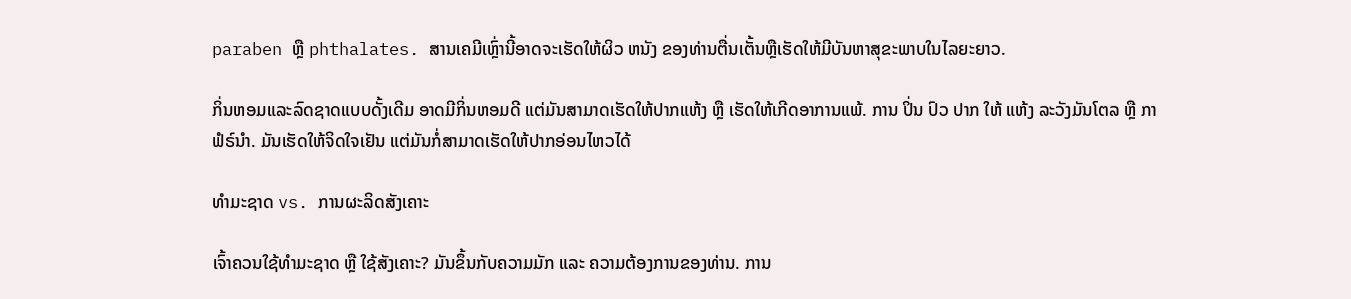paraben ຫຼື phthalates. ສານເຄມີເຫຼົ່ານີ້ອາດຈະເຮັດໃຫ້ຜິວ ຫນັງ ຂອງທ່ານຕື່ນເຕັ້ນຫຼືເຮັດໃຫ້ມີບັນຫາສຸຂະພາບໃນໄລຍະຍາວ.

ກິ່ນຫອມແລະລົດຊາດແບບດັ້ງເດີມ ອາດມີກິ່ນຫອມດີ ແຕ່ມັນສາມາດເຮັດໃຫ້ປາກແຫ້ງ ຫຼື ເຮັດໃຫ້ເກີດອາການແພ້. ການ ປິ່ນ ປົວ ປາກ ໃຫ້ ແຫ້ງ ລະວັງມັນໂຕລ ຫຼື ກາຟໍຣ໌ນໍາ. ມັນເຮັດໃຫ້ຈິດໃຈເຢັນ ແຕ່ມັນກໍ່ສາມາດເຮັດໃຫ້ປາກອ່ອນໄຫວໄດ້

ທໍາມະຊາດ vs. ການຜະລິດສັງເຄາະ

ເຈົ້າຄວນໃຊ້ທໍາມະຊາດ ຫຼື ໃຊ້ສັງເຄາະ? ມັນຂຶ້ນກັບຄວາມມັກ ແລະ ຄວາມຕ້ອງການຂອງທ່ານ. ການ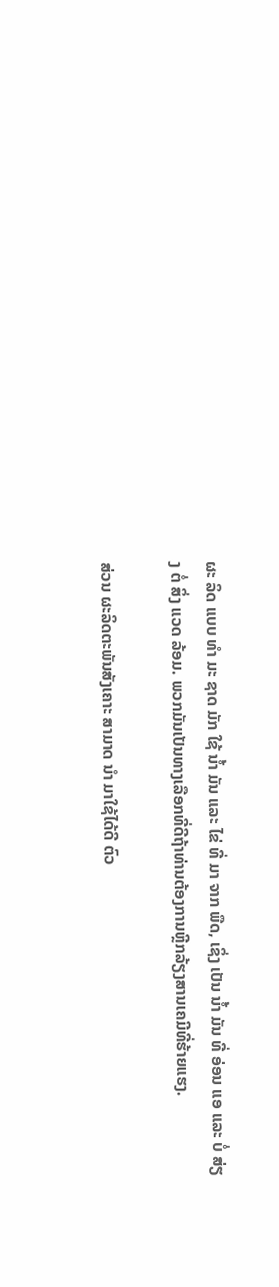ຜະ ລິດ ແບບ ທໍາ ມະ ຊາດ ມັກ ໃຊ້ ນ້ຳ ມັນ ແລະ ໄຂ່ ທີ່ ມາ ຈາກ ພືດ, ເຊິ່ງ ເປັນ ນ້ຳ ມັນ ທີ່ ອ່ອນ ແອ ແລະ ບໍ່ ສ່ຽງ ຕໍ່ ສິ່ງ ແວດ ລ້ອມ. ພວກມັນເປັນທາງເລືອກທີ່ດີຖ້າທ່ານຕ້ອງການຫຼີກລ້ຽງສານເຄມີທີ່ຮ້າຍແຮງ.

ສ່ວນ ຜະລິດຕະພັນສັງເຄາະ ສາມາດ ນໍາ ມາໃຊ້ໄດ້ດີ ຕົວ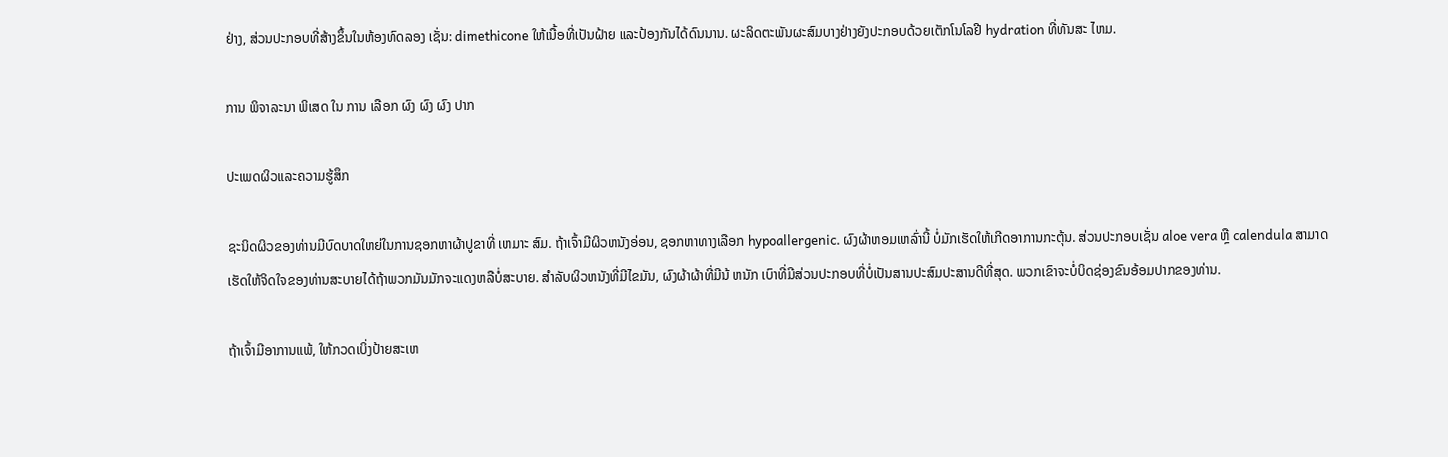ຢ່າງ, ສ່ວນປະກອບທີ່ສ້າງຂຶ້ນໃນຫ້ອງທົດລອງ ເຊັ່ນ: dimethicone ໃຫ້ເນື້ອທີ່ເປັນຝ້າຍ ແລະປ້ອງກັນໄດ້ດົນນານ. ຜະລິດຕະພັນຜະສົມບາງຢ່າງຍັງປະກອບດ້ວຍເຕັກໂນໂລຢີ hydration ທີ່ທັນສະ ໄຫມ.

ການ ພິຈາລະນາ ພິເສດ ໃນ ການ ເລືອກ ຜົງ ຜົງ ຜົງ ປາກ

ປະເພດຜິວແລະຄວາມຮູ້ສຶກ

ຊະນິດຜິວຂອງທ່ານມີບົດບາດໃຫຍ່ໃນການຊອກຫາຜ້າປູຂາທີ່ ເຫມາະ ສົມ. ຖ້າເຈົ້າມີຜິວຫນັງອ່ອນ, ຊອກຫາທາງເລືອກ hypoallergenic. ຜົງຜ້າຫອມເຫລົ່ານີ້ ບໍ່ມັກເຮັດໃຫ້ເກີດອາການກະຕຸ້ນ. ສ່ວນປະກອບເຊັ່ນ aloe vera ຫຼື calendula ສາມາດເຮັດໃຫ້ຈິດໃຈຂອງທ່ານສະບາຍໄດ້ຖ້າພວກມັນມັກຈະແດງຫລືບໍ່ສະບາຍ. ສໍາລັບຜິວຫນັງທີ່ມີໄຂມັນ, ຜົງຜ້າຜ້າທີ່ມີນ້ ຫນັກ ເບົາທີ່ມີສ່ວນປະກອບທີ່ບໍ່ເປັນສານປະສົມປະສານດີທີ່ສຸດ. ພວກເຂົາຈະບໍ່ບິດຊ່ອງຂົນອ້ອມປາກຂອງທ່ານ.

ຖ້າເຈົ້າມີອາການແພ້, ໃຫ້ກວດເບິ່ງປ້າຍສະເຫ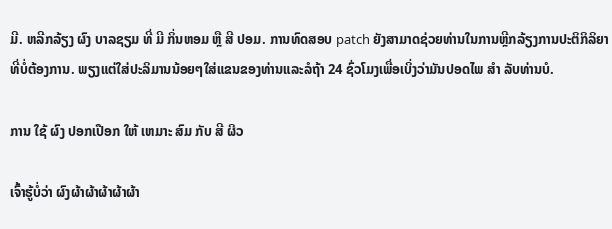ມີ. ຫລີກລ້ຽງ ຜົງ ບາລຊຽມ ທີ່ ມີ ກິ່ນຫອມ ຫຼື ສີ ປອມ. ການທົດສອບ patch ຍັງສາມາດຊ່ວຍທ່ານໃນການຫຼີກລ້ຽງການປະຕິກິລິຍາທີ່ບໍ່ຕ້ອງການ. ພຽງແຕ່ໃສ່ປະລິມານນ້ອຍໆໃສ່ແຂນຂອງທ່ານແລະລໍຖ້າ 24 ຊົ່ວໂມງເພື່ອເບິ່ງວ່າມັນປອດໄພ ສໍາ ລັບທ່ານບໍ.

ການ ໃຊ້ ຜົງ ປອກເປືອກ ໃຫ້ ເຫມາະ ສົມ ກັບ ສີ ຜິວ

ເຈົ້າຮູ້ບໍ່ວ່າ ຜົງຜ້າຜ້າຜ້າຜ້າຜ້າ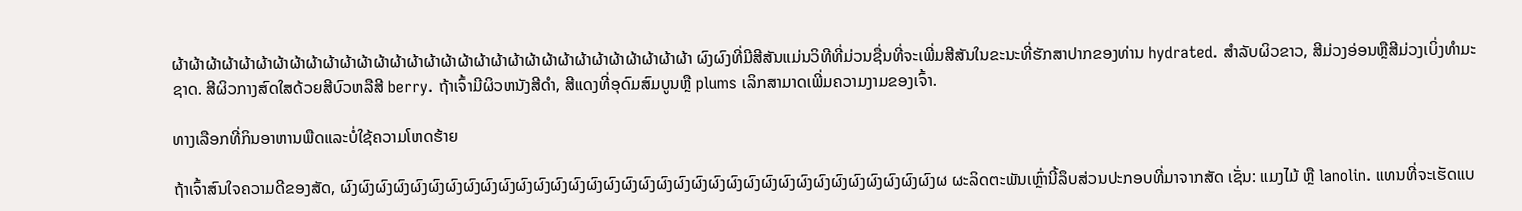ຜ້າຜ້າຜ້າຜ້າຜ້າຜ້າຜ້າຜ້າຜ້າຜ້າຜ້າຜ້າຜ້າຜ້າຜ້າຜ້າຜ້າຜ້າຜ້າຜ້າຜ້າຜ້າຜ້າຜ້າຜ້າຜ້າຜ້າຜ້າຜ້າຜ້າຜ້າ ຜົງຜົງທີ່ມີສີສັນແມ່ນວິທີທີ່ມ່ວນຊື່ນທີ່ຈະເພີ່ມສີສັນໃນຂະນະທີ່ຮັກສາປາກຂອງທ່ານ hydrated. ສໍາລັບຜິວຂາວ, ສີມ່ວງອ່ອນຫຼືສີມ່ວງເບິ່ງທໍາມະຊາດ. ສີຜິວກາງສົດໃສດ້ວຍສີບົວຫລືສີ berry. ຖ້າເຈົ້າມີຜິວຫນັງສີດໍາ, ສີແດງທີ່ອຸດົມສົມບູນຫຼື plums ເລິກສາມາດເພີ່ມຄວາມງາມຂອງເຈົ້າ.

ທາງເລືອກທີ່ກິນອາຫານພືດແລະບໍ່ໃຊ້ຄວາມໂຫດຮ້າຍ

ຖ້າເຈົ້າສົນໃຈຄວາມດີຂອງສັດ, ຜົງຜົງຜົງຜົງຜົງຜົງຜົງຜົງຜົງຜົງຜົງຜົງຜົງຜົງຜົງຜົງຜົງຜົງຜົງຜົງຜົງຜົງຜົງຜົງຜົງຜົງຜົງຜົງຜົງຜົງຜົງຜົງຜົງຜົງຜ ຜະລິດຕະພັນເຫຼົ່ານີ້ລຶບສ່ວນປະກອບທີ່ມາຈາກສັດ ເຊັ່ນ: ແມງໄມ້ ຫຼື lanolin. ແທນທີ່ຈະເຮັດແບ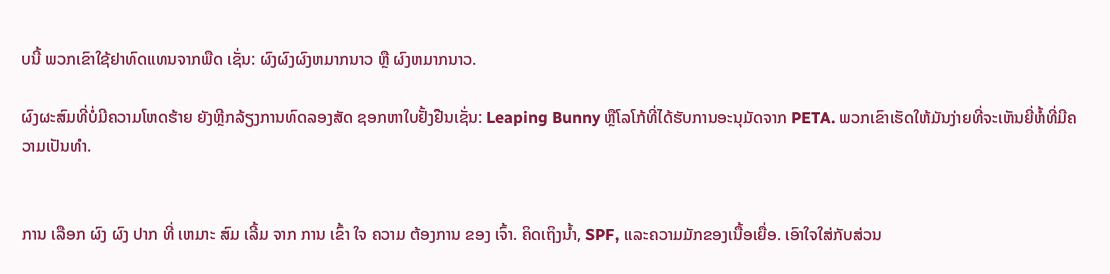ບນີ້ ພວກເຂົາໃຊ້ຢາທົດແທນຈາກພືດ ເຊັ່ນ: ຜົງຜົງຜົງຫມາກນາວ ຫຼື ຜົງຫມາກນາວ.

ຜົງຜະສົມທີ່ບໍ່ມີຄວາມໂຫດຮ້າຍ ຍັງຫຼີກລ້ຽງການທົດລອງສັດ ຊອກຫາໃບຢັ້ງຢືນເຊັ່ນ: Leaping Bunny ຫຼືໂລໂກ້ທີ່ໄດ້ຮັບການອະນຸມັດຈາກ PETA. ພວກເຂົາເຮັດໃຫ້ມັນງ່າຍທີ່ຈະເຫັນຍີ່ຫໍ້ທີ່ມີຄວາມເປັນທໍາ.


ການ ເລືອກ ຜົງ ຜົງ ປາກ ທີ່ ເຫມາະ ສົມ ເລີ້ມ ຈາກ ການ ເຂົ້າ ໃຈ ຄວາມ ຕ້ອງການ ຂອງ ເຈົ້າ. ຄິດເຖິງນ້ຳ, SPF, ແລະຄວາມມັກຂອງເນື້ອເຍື່ອ. ເອົາໃຈໃສ່ກັບສ່ວນ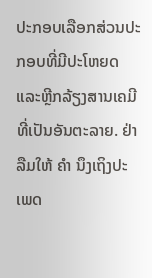ປະກອບເລືອກສ່ວນປະກອບທີ່ມີປະໂຫຍດແລະຫຼີກລ້ຽງສານເຄມີທີ່ເປັນອັນຕະລາຍ. ຢ່າລືມໃຫ້ ຄໍາ ນຶງເຖິງປະເພດ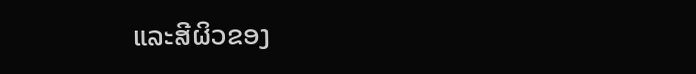ແລະສີຜິວຂອງ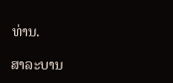ທ່ານ.

ສາລະບານ